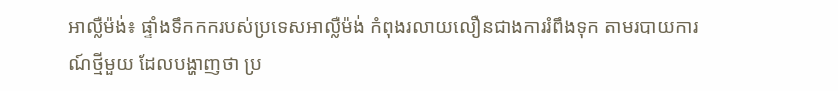អាល្លឺម៉ង់៖ ផ្ទាំងទឹកកករបស់ប្រទេសអាល្លឺម៉ង់ កំពុងរលាយលឿនជាងការរំពឹងទុក តាមរបាយការណ៍ថ្មីមួយ ដែលបង្ហាញថា ប្រ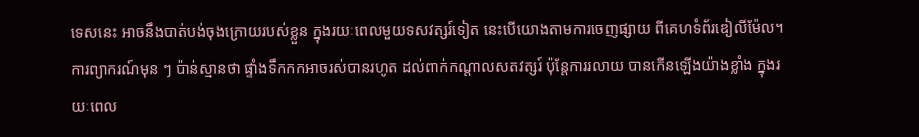ទេសនេះ អាចនឹងបាត់បង់ចុងក្រោយរបស់ខ្លួន ក្នុងរយៈពេលមួយទសវត្សរ៍ទៀត នេះបើយោងតាមការចេញផ្សាយ ពីគេហទំព័រឌៀលីម៉ែល។ ការព្យាករណ៍មុន ៗ ប៉ាន់ស្មានថា ផ្ទាំងទឹកកកអាចរស់បានរហូត ដល់ពាក់កណ្តាលសតវត្សរ៍ ប៉ុន្តែការរលាយ បានកើនឡើងយ៉ាងខ្លាំង ក្នុងរយៈពេល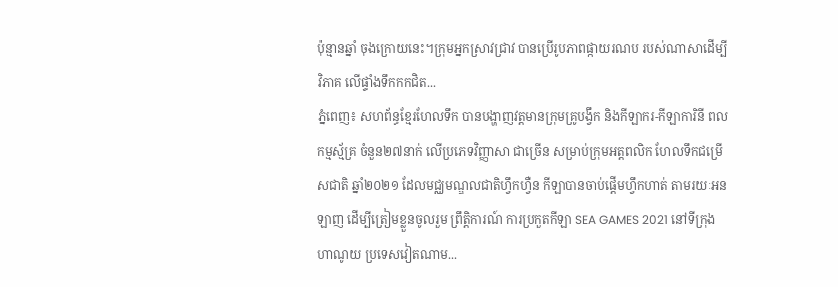ប៉ុន្មានឆ្នាំ ចុងក្រោយនេះ។ក្រុមអ្នកស្រាវជ្រាវ បានប្រើរូបភាពផ្កាយរណប របស់ណាសាដើម្បីវិភាគ លើផ្ទាំងទឹកកកជិត...
ភ្នំពេញ៖ សហព័ន្ធខ្មែរហែលទឹក បានបង្ហាញវត្តមានក្រុមគ្រូបង្វឹក និងកីឡាករ-កីឡាការិនី ពលកម្មស័្មគ្រ ចំនួន២៧នាក់ លើប្រភេទវិញ្ញាសា ជាច្រើន សម្រាប់ក្រុមអត្តពលិក ហែលទឹកជម្រើសជាតិ ឆ្នាំ២០២១ ដែលមជ្ឈមណ្ឌលជាតិហ្វឹកហ្វឺន កីឡាបានចាប់ផ្តើមហ្វឹកហាត់ តាមរយៈអនឡាញ ដើម្បីត្រៀមខ្លួនចូលរួម ព្រឹត្តិការណ៍ ការប្រកួតកីឡា SEA GAMES 2021 នៅទីក្រុងហាណូយ ប្រទេសវៀតណាម...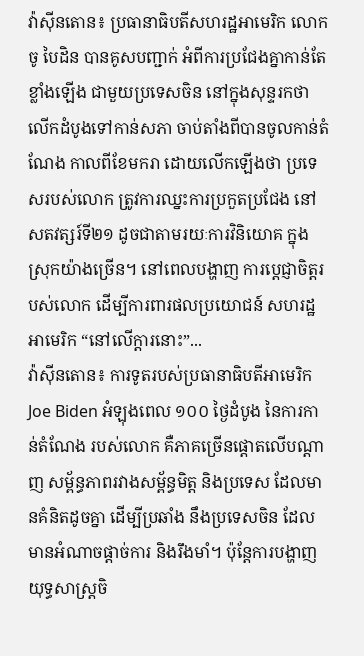វ៉ាស៊ីនតោន៖ ប្រធានាធិបតីសហរដ្ឋអាមេរិក លោកចូ បៃដិន បានគូសបញ្ជាក់ អំពីការប្រជែងគ្នាកាន់តែខ្លាំងឡើង ជាមួយប្រទេសចិន នៅក្នុងសុន្ទរកថា លើកដំបូងទៅកាន់សភា ចាប់តាំងពីបានចូលកាន់តំណែង កាលពីខែមករា ដោយលើកឡើងថា ប្រទេសរបស់លោក ត្រូវការឈ្នះការប្រកួតប្រជែង នៅសតវត្សរ៍ទី២១ ដូចជាតាមរយៈការវិនិយោគ ក្នុងស្រុកយ៉ាងច្រើន។ នៅពេលបង្ហាញ ការប្តេជ្ញាចិត្តរបស់លោក ដើម្បីការពារផលប្រយោជន៍ សហរដ្ឋអាមេរិក “នៅលើក្តារនោះ”...
វ៉ាស៊ីនតោន៖ ការទូតរបស់ប្រធានាធិបតីអាមេរិក Joe Biden អំឡុងពេល ១០០ ថ្ងៃដំបូង នៃការកាន់តំណែង របស់លោក គឺភាគច្រើនផ្តោតលើបណ្តាញ សម្ព័ន្ធភាពរវាងសម្ព័ន្ធមិត្ត និងប្រទេស ដែលមានគំនិតដូចគ្នា ដើម្បីប្រឆាំង នឹងប្រទេសចិន ដែលមានអំណាចផ្តាច់ការ និងរឹងមាំ។ ប៉ុន្តែការបង្ហាញ យុទ្ធសាស្ត្រចិ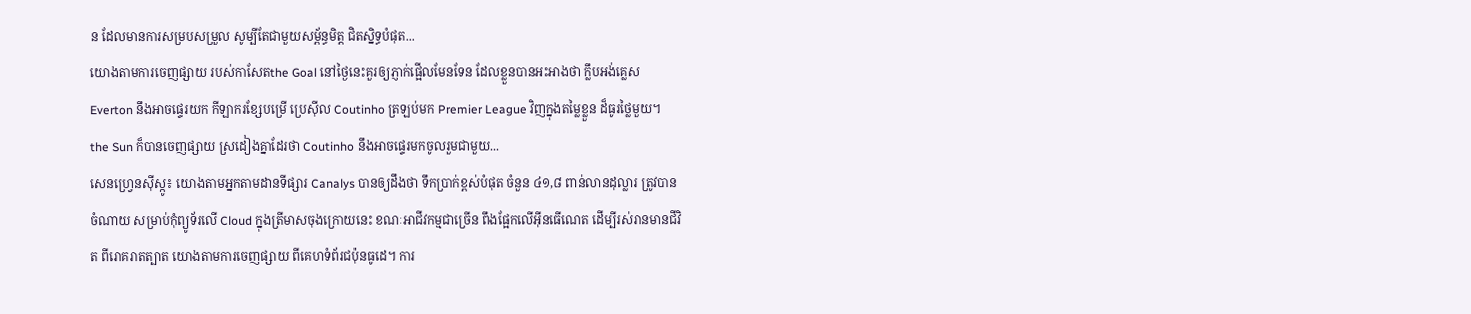ន ដែលមានការសម្របសម្រួល សូម្បីតែជាមួយសម្ព័ន្ធមិត្ត ជិតស្និទ្ធបំផុត...
យោងតាមការចេញផ្សាយ របស់កាសែតthe Goal នៅថ្ងៃនេះគួរឲ្យភ្ញាក់ផ្អើលមែនទែន ដែលខ្លួនបានអះអាងថា ក្លឹបអង់គ្លេស Everton នឹងអាចផ្ទេរយក កីឡាករខ្សែបម្រើ ប្រេស៊ីល Coutinho ត្រឡប់មក Premier League វិញក្នុងតម្លៃខ្លួន ដ៏ធូរថ្លៃមួយ។ the Sun ក៏បានចេញផ្សាយ ស្រដៀងគ្នាដែរថា Coutinho នឹងអាចផ្ទេរមកចូលរួមជាមួយ...
សេនហ្វ្រេនស៊ីស្កូ៖ យោងតាមអ្នកតាមដានទីផ្សារ Canalys បានឲ្យដឹងថា ទឹកប្រាក់ខ្ពស់បំផុត ចំនួន ៤១,៨ ពាន់លានដុល្លារ ត្រូវបានចំណាយ សម្រាប់កុំព្យូទ័រលើ Cloud ក្នុងត្រីមាសចុងក្រោយនេះ ខណៈអាជីវកម្មជាច្រើន ពឹងផ្អែកលើអ៊ីនធើណេត ដើម្បីរស់រានមានជីវិត ពីរោគរាតត្បាត យោងតាមការចេញផ្សាយ ពីគេហទំព័រជប៉ុនធូដេ។ ការ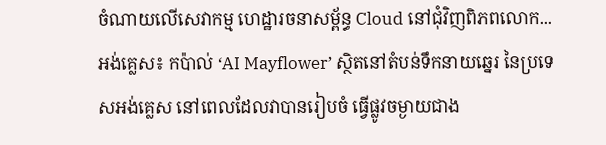ចំណាយលើសេវាកម្ម ហេដ្ឋារចនាសម្ព័ន្ធ Cloud នៅជុំវិញពិភពលោក...
អង់គ្លេស៖ កប៉ាល់ ‘AI Mayflower’ ស្ថិតនៅតំបន់ទឹកនាយឆ្នេរ នៃប្រទេសអង់គ្លេស នៅពេលដែលវាបានរៀបចំ ធ្វើផ្លូវចម្ងាយជាង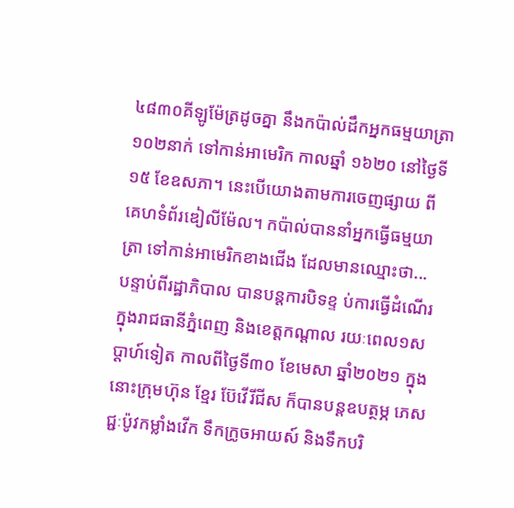៤៨៣០គីឡូម៉ែត្រដូចគ្នា នឹងកប៉ាល់ដឹកអ្នកធម្មយាត្រា ១០២នាក់ ទៅកាន់អាមេរិក កាលឆ្នាំ ១៦២០ នៅថ្ងៃទី ១៥ ខែឧសភា។ នេះបើយោងតាមការចេញផ្សាយ ពីគេហទំព័រឌៀលីម៉ែល។ កប៉ាល់បាននាំអ្នកធ្វើធម្មយាត្រា ទៅកាន់អាមេរិកខាងជើង ដែលមានឈ្មោះថា...
បន្ទាប់ពីរដ្ឋាភិបាល បានបន្តការបិទខ្ទ ប់ការធ្វើដំណើរក្នុងរាជធានីភ្នំពេញ និងខេត្តកណ្ដាល រយៈពេល១សប្តាហ៍ទៀត កាលពីថ្ងៃទី៣០ ខែមេសា ឆ្នាំ២០២១ ក្នុងនោះក្រុមហ៊ុន ខ្មែរ ប៊ែវើរីជីស ក៏បានបន្តឧបត្ថម្ភ ភេសជ្ជៈប៉ូវកម្លាំងវើក ទឹកក្រូចអាយស៍ និងទឹកបរិ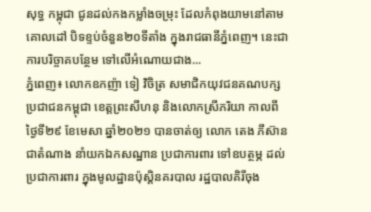សុទ្ធ កម្ពុជា ជូនដល់កងកម្លាំងចម្រុះ ដែលកំពុងយាមនៅតាមគោលដៅ បិទខ្ទប់ចំនួន២០ទីតាំង ក្នុងរាជធានីភ្នំពេញ។ នេះជាការបរិច្ចាគបន្ថែម ទៅលើអំណោយជាង...
ភ្នំពេញ៖ លោកឧកញ៉ា ទៀ វិចិត្រ សមាជិកយុវជនគណបក្ស ប្រជាជនកម្ពុជា ខេត្តព្រះសីហនុ និងលោកស្រីភរិយា កាលពីថ្ងៃទី២៩ ខែមេសា ឆ្នាំ២០២១ បានចាត់ឲ្យ លោក តេង ភីស៊ាន ជាតំណាង នាំយកឯកសណ្ឋាន ប្រជាការពារ ទៅឧបត្ថម្ភ ដល់ប្រជាការពារ ក្នុងមូលដ្ឋានប៉ុស្តិនគរបាល រដ្ឋបាលគិរីចុង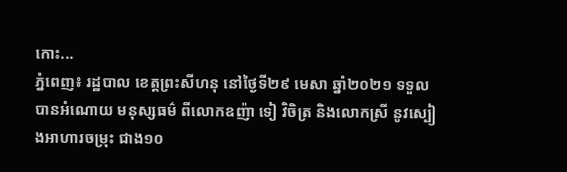កោះ...
ភ្នំពេញ៖ រដ្ឋបាល ខេត្តព្រះសីហនុ នៅថ្ងៃទី២៩ មេសា ឆ្នាំ២០២១ ទទួលបានអំណោយ មនុស្សធម៌ ពីលោកឧញ៉ា ទៀ វិចិត្រ និងលោកស្រី នូវស្បៀងអាហារចម្រុះ ជាង១០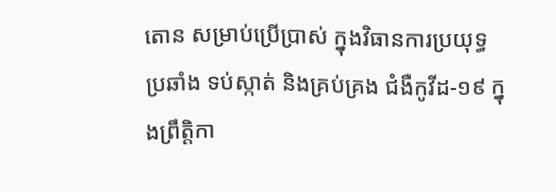តោន សម្រាប់ប្រើប្រាស់ ក្នុងវិធានការប្រយុទ្ធប្រឆាំង ទប់ស្កាត់ និងគ្រប់គ្រង ជំងឺកូវីដ-១៩ ក្នុងព្រឹត្តិកា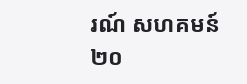រណ៍ សហគមន៍ ២០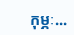កុម្ភៈ...